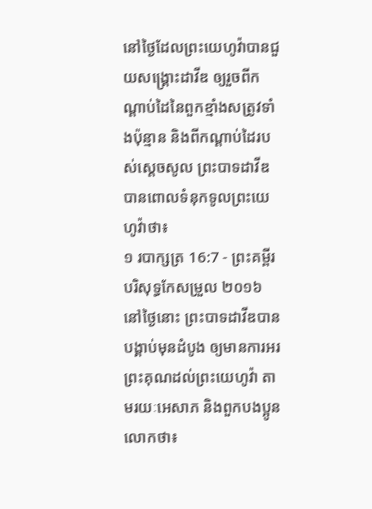នៅថ្ងៃដែលព្រះយេហូវ៉ាបានជួយសង្គ្រោះដាវីឌ ឲ្យរួចពីកណ្ដាប់ដៃនៃពួកខ្មាំងសត្រូវទាំងប៉ុន្មាន និងពីកណ្ដាប់ដៃរបស់ស្តេចសូល ព្រះបាទដាវីឌបានពោលទំនុកទូលព្រះយេហូវ៉ាថា៖
១ របាក្សត្រ 16:7 - ព្រះគម្ពីរបរិសុទ្ធកែសម្រួល ២០១៦ នៅថ្ងៃនោះ ព្រះបាទដាវីឌបានបង្គាប់មុនដំបូង ឲ្យមានការអរព្រះគុណដល់ព្រះយេហូវ៉ា តាមរយៈអេសាភ និងពួកបងប្អូនលោកថា៖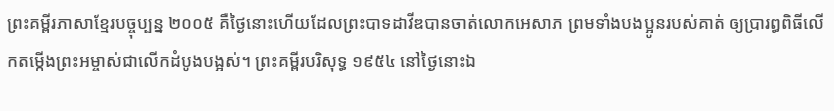ព្រះគម្ពីរភាសាខ្មែរបច្ចុប្បន្ន ២០០៥ គឺថ្ងៃនោះហើយដែលព្រះបាទដាវីឌបានចាត់លោកអេសាភ ព្រមទាំងបងប្អូនរបស់គាត់ ឲ្យប្រារព្ធពិធីលើកតម្កើងព្រះអម្ចាស់ជាលើកដំបូងបង្អស់។ ព្រះគម្ពីរបរិសុទ្ធ ១៩៥៤ នៅថ្ងៃនោះឯ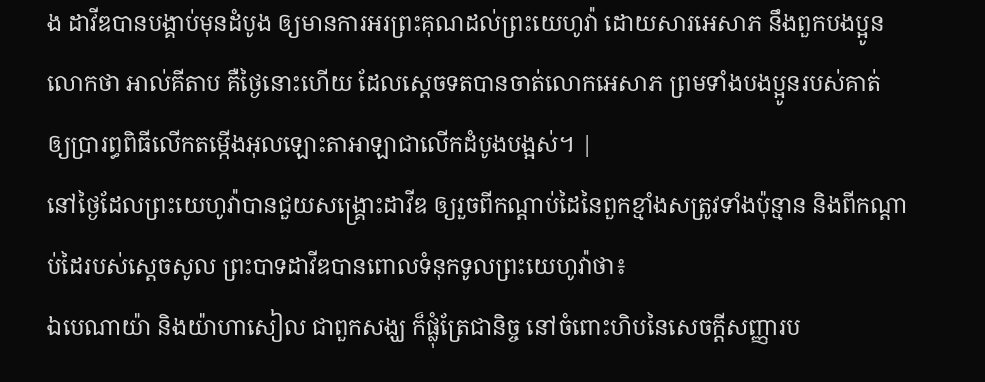ង ដាវីឌបានបង្គាប់មុនដំបូង ឲ្យមានការអរព្រះគុណដល់ព្រះយេហូវ៉ា ដោយសារអេសាភ នឹងពួកបងប្អូនលោកថា អាល់គីតាប គឺថ្ងៃនោះហើយ ដែលស្តេចទតបានចាត់លោកអេសាភ ព្រមទាំងបងប្អូនរបស់គាត់ ឲ្យប្រារព្ធពិធីលើកតម្កើងអុលឡោះតាអាឡាជាលើកដំបូងបង្អស់។ |
នៅថ្ងៃដែលព្រះយេហូវ៉ាបានជួយសង្គ្រោះដាវីឌ ឲ្យរួចពីកណ្ដាប់ដៃនៃពួកខ្មាំងសត្រូវទាំងប៉ុន្មាន និងពីកណ្ដាប់ដៃរបស់ស្តេចសូល ព្រះបាទដាវីឌបានពោលទំនុកទូលព្រះយេហូវ៉ាថា៖
ឯបេណាយ៉ា និងយ៉ាហាសៀល ជាពួកសង្ឃ ក៏ផ្លុំត្រែជានិច្ច នៅចំពោះហិបនៃសេចក្ដីសញ្ញារប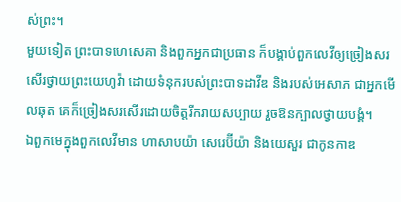ស់ព្រះ។
មួយទៀត ព្រះបាទហេសេគា និងពួកអ្នកជាប្រធាន ក៏បង្គាប់ពួកលេវីឲ្យច្រៀងសរសើរថ្វាយព្រះយេហូវ៉ា ដោយទំនុករបស់ព្រះបាទដាវីឌ និងរបស់អេសាភ ជាអ្នកមើលឆុត គេក៏ច្រៀងសរសើរដោយចិត្តរីករាយសប្បាយ រួចឱនក្បាលថ្វាយបង្គំ។
ឯពួកមេក្នុងពួកលេវីមាន ហាសាបយ៉ា សេរេប៊ីយ៉ា និងយេសួរ ជាកូនកាឌ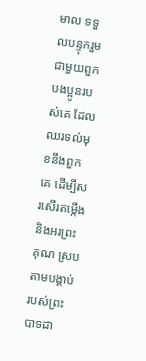មាល ទទួលបន្ទុករួមជាមួយពួកបងប្អូនរបស់គេ ដែលឈរទល់មុខនឹងពួកគេ ដើម្បីសរសើរតម្កើង និងអរព្រះគុណ ស្របតាមបង្គាប់របស់ព្រះបាទដា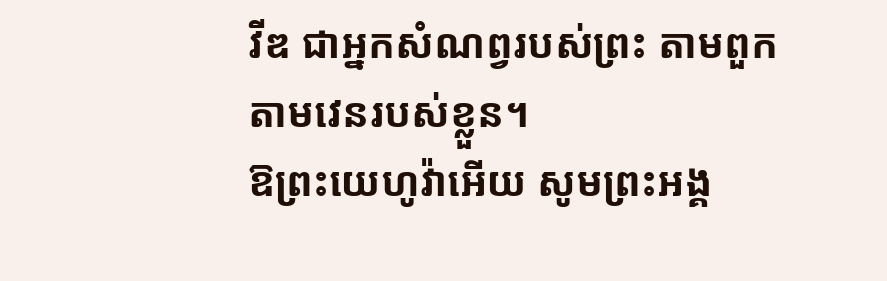វីឌ ជាអ្នកសំណព្វរបស់ព្រះ តាមពួក តាមវេនរបស់ខ្លួន។
ឱព្រះយេហូវ៉ាអើយ សូមព្រះអង្គ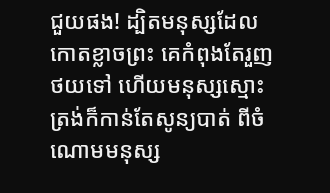ជួយផង! ដ្បិតមនុស្សដែលកោតខ្លាចព្រះ គេកំពុងតែរួញថយទៅ ហើយមនុស្សស្មោះត្រង់ក៏កាន់តែសូន្យបាត់ ពីចំណោមមនុស្ស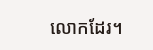លោកដែរ។